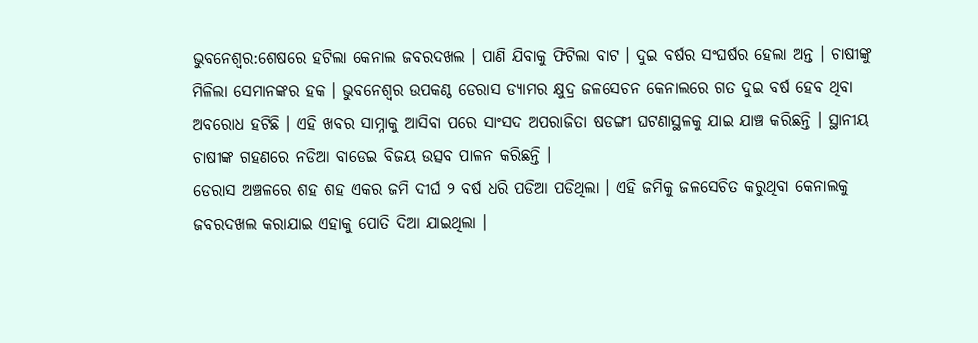ଭୁବନେଶ୍ୱର:ଶେଷରେ ହଟିଲା କେନାଲ ଜବରଦଖଲ । ପାଣି ଯିବାକୁ ଫିଟିଲା ବାଟ । ଦୁଇ ବର୍ଷର ସଂଘର୍ଷର ହେଲା ଅନ୍ତ । ଚାଷୀଙ୍କୁ ମିଳିଲା ସେମାନଙ୍କର ହକ । ଭୁବନେଶ୍ୱର ଉପକଣ୍ଠ ଡେରାସ ଡ୍ୟାମର କ୍ଷୁଦ୍ର ଜଳସେଚନ କେନାଲରେ ଗତ ଦୁଇ ବର୍ଷ ହେବ ଥିବା ଅବରୋଧ ହଟିଛି । ଏହି ଖବର ସାମ୍ନାକୁ ଆସିବା ପରେ ସାଂସଦ ଅପରାଜିତା ଷଡଙ୍ଗୀ ଘଟଣାସ୍ଥଳକୁ ଯାଇ ଯାଞ୍ଚ କରିଛନ୍ତି । ସ୍ଥାନୀୟ ଚାଷୀଙ୍କ ଗହଣରେ ନଡିଆ ବାଡେଇ ବିଜୟ ଉତ୍ସବ ପାଳନ କରିଛନ୍ତି ।
ଡେରାସ ଅଞ୍ଚଳରେ ଶହ ଶହ ଏକର ଜମି ଦୀର୍ଘ ୨ ବର୍ଷ ଧରି ପଡିଆ ପଡିଥିଲା । ଏହି ଜମିକୁ ଜଳସେଚିତ କରୁଥିବା କେନାଲକୁ ଜବରଦଖଲ କରାଯାଇ ଏହାକୁ ପୋତି ଦିଆ ଯାଇଥିଲା ।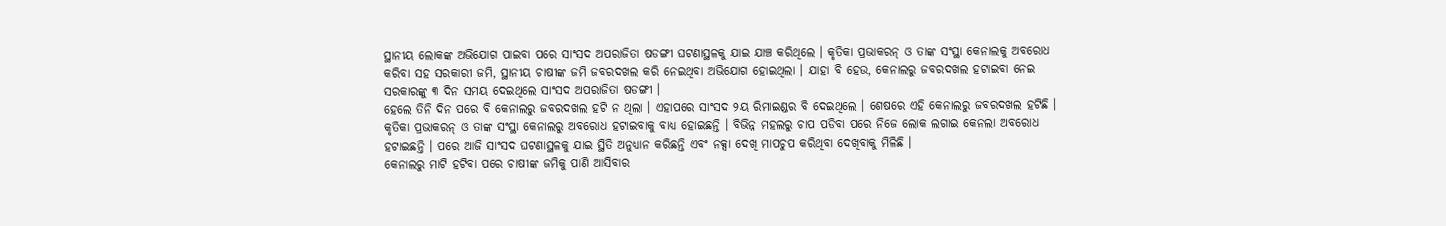ସ୍ଥାନୀୟ ଲୋକଙ୍କ ଅଭିଯୋଗ ପାଇବା ପରେ ସାଂସଦ ଅପରାଜିତା ଷଡଙ୍ଗୀ ଘଟଣାସ୍ଥଳକୁ ଯାଇ ଯାଞ୍ଚ କରିଥିଲେ । କୃତିକା ପ୍ରଭାକରନ୍ ଓ ତାଙ୍କ ସଂସ୍ଥା କେନାଲକୁ ଅବରୋଧ କରିବା ସହ ସରକାରୀ ଜମି, ସ୍ଥାନୀୟ ଚାଷୀଙ୍କ ଜମି ଜବରଦଖଲ କରି ନେଇଥିବା ଅଭିଯୋଗ ହୋଇଥିଲା । ଯାହା ବି ହେଉ, କେନାଲରୁ ଜବରଦଖଲ ହଟାଇବା ନେଇ ସରକାରଙ୍କୁ ୩ ଦିନ ସମୟ ଦେଇଥିଲେ ସାଂସଦ ଅପରାଜିତା ଷଡଙ୍ଗୀ ।
ହେଲେ ତିନି ଦିନ ପରେ ବି କେନାଲରୁ ଜବରଦଖଲ ହଟି ନ ଥିଲା । ଏହାପରେ ସାଂସଦ ୨ୟ ରିମାଇଣ୍ଡର ବି ଦେଇଥିଲେ । ଶେଷରେ ଏହି କେନାଲରୁ ଜବରଦଖଲ ହଟିଛି । କୃତିକା ପ୍ରଭାକରନ୍ ଓ ତାଙ୍କ ସଂସ୍ଥା କେନାଲରୁ ଅବରୋଧ ହଟାଇବାକୁ ବାଧ୍ୟ ହୋଇଛନ୍ତି । ବିଭିନ୍ନ ମହଲରୁ ଚାପ ପଡିବା ପରେ ନିଜେ ଲୋକ ଲଗାଇ କେନଲା ଅବରୋଧ ହଟାଇଛନ୍ତି । ପରେ ଆଜି ସାଂସଦ ଘଟଣାସ୍ଥଳକୁ ଯାଇ ସ୍ଥିତି ଅନୁଧ୍ୟାନ କରିଛନ୍ତି ଏବଂ ନକ୍ସା ଦେଖି ମାପଚୁପ କରିଥିବା ଦେଖିବାକୁ ମିଳିଛି ।
କେନାଲରୁ ମାଟି ହଟିବା ପରେ ଚାଷୀଙ୍କ ଜମିକୁ ପାଣି ଆସିବାର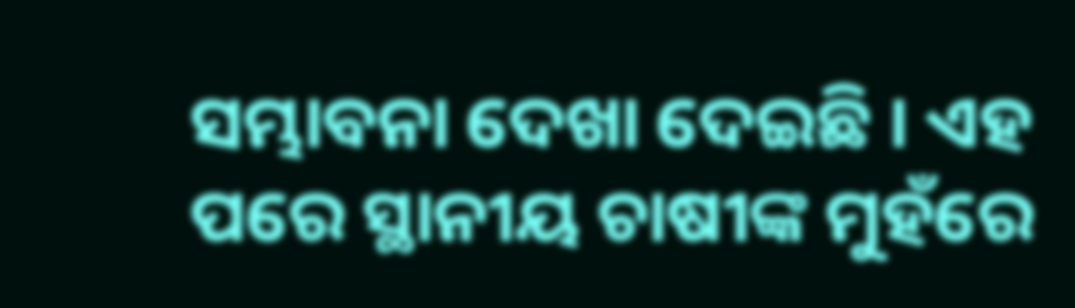ସମ୍ଭାବନା ଦେଖା ଦେଇଛି । ଏହ ପରେ ସ୍ଥାନୀୟ ଚାଷୀଙ୍କ ମୁହଁରେ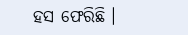ହସ ଫେରିଛି ।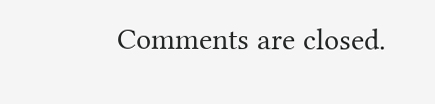Comments are closed.